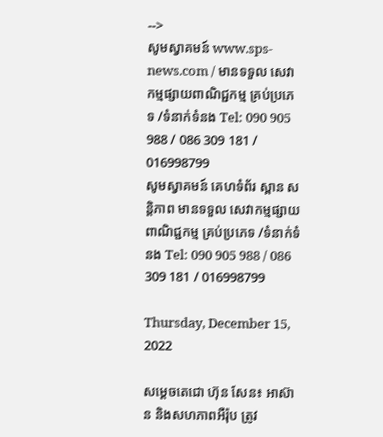-->
សូមស្វាគមន៍ www.sps-news.com / មានទទួល សេវាកម្មផ្សាយពាណិជ្ជកម្ម គ្រប់ប្រភេទ /ទំនាក់ទំនង Tel: 090 905 988 / 086 309 181 / 016998799
សូមស្វាគមន៍ គេហទំព័រ ស្ពាន សន្តិភាព មានទទួល សេវាកម្មផ្សាយពាណិជ្ជកម្ម គ្រប់ប្រភេទ /ទំនាក់ទំនង Tel: 090 905 988 / 086 309 181 / 016998799

Thursday, December 15, 2022

សម្ដេចតេជោ ហ៊ុន សែន៖ អាស៊ាន និងសហភាពអឺរ៉ុប ត្រូវ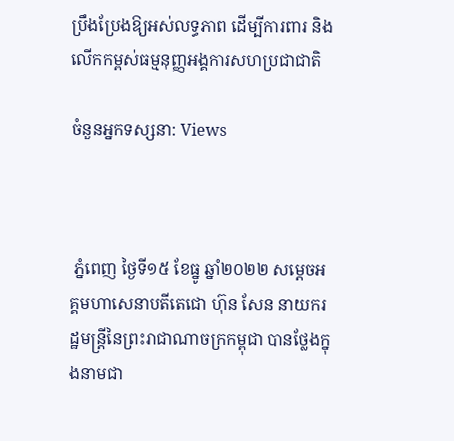ប្រឹងប្រែងឱ្យអស់លទ្ធភាព ដើម្បីការពារ និងលើកកម្ពស់ធម្មនុញ្ញអង្គការសហប្រជាជាតិ

ចំនួនអ្នកទស្សនា: Views



 ភ្នំពេញ ថ្ងៃទី១៥ ខែធ្នូ ឆ្នាំ២០២២ សម្ដេចអគ្គមហាសេនាបតីតេជោ ហ៊ុន សែន នាយករដ្ឋមន្ត្រីនៃព្រះរាជាណាចក្រកម្ពុជា បានថ្លែងក្នុងនាមជា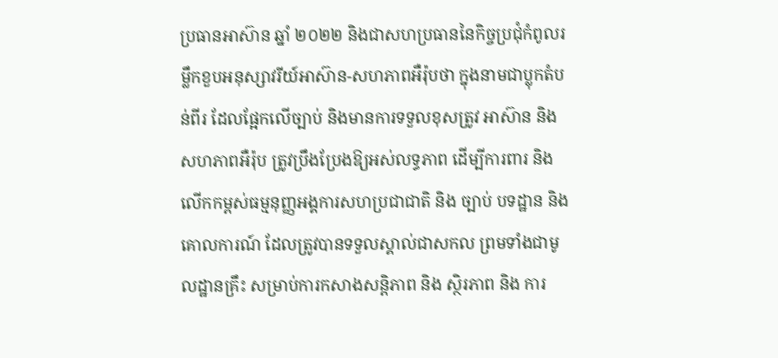ប្រធានអាស៊ាន ឆ្នាំ ២០២២ និងជាសហប្រធាននៃកិច្ចប្រជុំកំពូលរម្លឹកខួបអនុស្សាវរីយ៍អាស៊ាន-សហភាពអឺរ៉ុបថា ក្នុងនាមជាប្លុកតំបន់ពីរ ដែលផ្អែកលើច្បាប់ និងមានការទទួលខុសត្រូវ អាស៊ាន និងសហភាពអឺរ៉ុប ត្រូវប្រឹងប្រែងឱ្យអស់លទ្ធភាព ដើម្បីការពារ និងលើកកម្ពស់ធម្មនុញ្ញអង្គការសហប្រជាជាតិ និង ច្បាប់ បទដ្ឋាន និង គោលការណ៍ ដែលត្រូវបានទទួលស្គាល់ជាសកល ព្រមទាំងជាមូលដ្ឋានគ្រឹះ សម្រាប់ការកសាងសន្តិភាព និង ស្ថិរភាព និង ការ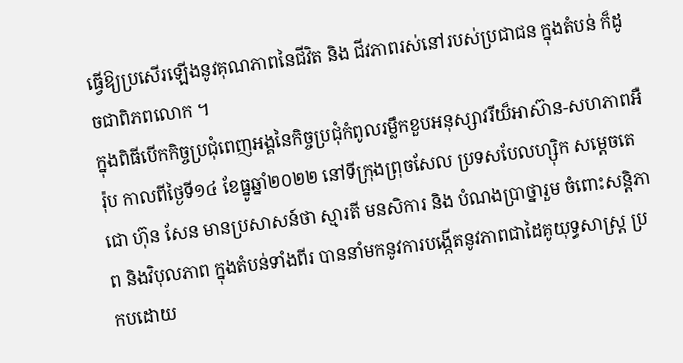ធ្វើឱ្យប្រសើរឡើងនូវគុណភាពនៃជីវិត និង ជីវភាពរស់នៅរបស់ប្រជាជន ក្នុងតំបន់ ក៏ដូចជាពិភពលោក ។
ក្នុងពិធីបើកកិច្ចប្រជុំពេញអង្គនៃកិច្ចប្រជុំកំពូលរម្លឹកខួបអនុស្សាវរីយ៏អាស៊ាន-សហភាពអឺរ៉ុប កាលពីថ្ងៃទី១៤ ខែធ្នូឆ្នាំ២០២២ នៅទីក្រុងព្រុចសែល ប្រទសបែលហ្ស៊ិក សម្ដេចតេជោ ហ៊ុន សែន មានប្រសាសន៍ថា ស្មារតី មនសិការ និង បំណងប្រាថ្នារួម ចំពោះសន្តិភាព និងវិបុលភាព ក្នុងតំបន់ទាំងពីរ បាននាំមកនូវការបង្កើតនូវភាពជាដៃគូយុទ្ធសាស្ត្រ ប្រកបដោយ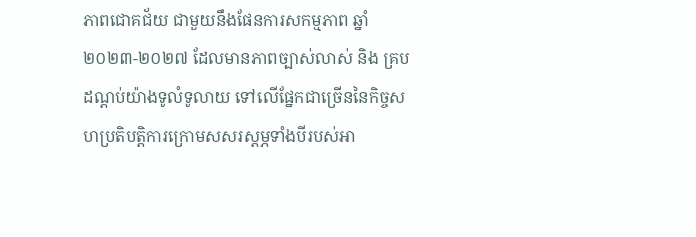ភាពជោគជ័យ ជាមួយនឹងផែនការសកម្មភាព ឆ្នាំ ២០២៣-២០២៧ ដែលមានភាពច្បាស់លាស់ និង គ្របដណ្តប់យ៉ាងទូលំទូលាយ ទៅលើផ្នែកជាច្រើននៃកិច្ចសហប្រតិបត្តិការក្រោមសសរស្ដម្ភទាំងបីរបស់អា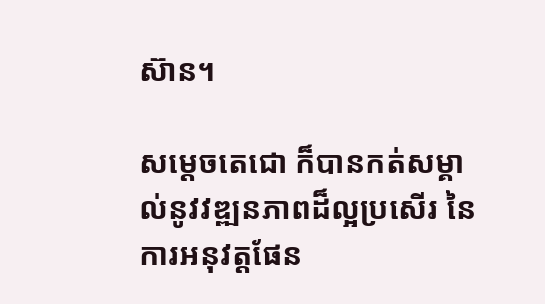ស៊ាន។

សម្ដេចតេជោ ក៏បានកត់សម្គាល់នូវវឌ្ឍនភាពដ៏ល្អប្រសើរ នៃការអនុវត្តផែន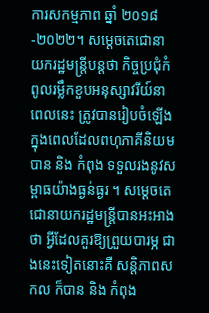ការសកម្មភាព ឆ្នាំ ២០១៨-២០២២។ សម្ដេចតេជោនាយករដ្ឋមន្ត្រីបន្តថា កិច្ចប្រជុំកំពូលរម្លឹកខួបអនុស្សាវរីយ៍នាពេលនេះ ត្រូវបានរៀបចំឡើង ក្នុងពេលដែលពហុភាគីនិយម បាន និង កំពុង ទទួលរងនូវសម្ពាធយ៉ាងធ្ងន់ធ្ងរ ។ សម្ដេចតេជោនាយករដ្ឋមន្រ្ដីបានអះអាងថា អ្វីដែលគួរឱ្យព្រួយបារម្ភ ជាងនេះទៀតនោះគឺ សន្តិភាពសកល ក៏បាន និង កំពុង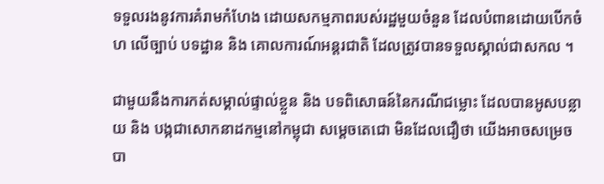ទទួលរងនូវការគំរាមកំហែង ដោយសកម្មភាពរបស់រដ្ឋមួយចំនួន ដែលបំពានដោយបើកចំហ លើច្បាប់ បទដ្ឋាន និង គោលការណ៍អន្តរជាតិ ដែលត្រូវបានទទួលស្គាល់ជាសកល ។

ជាមួយនឹងការកត់សម្គាល់ផ្ទាល់ខ្លួន និង បទពិសោធន៍នៃករណីជម្លោះ ដែលបានអូសបន្លាយ និង បង្កជាសោកនាដកម្មនៅកម្ពុជា សម្ដេចតេជោ មិនដែលជឿថា យើងអាចសម្រេចបា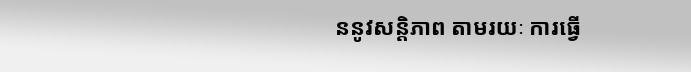ននូវសន្តិភាព តាមរយៈ ការធ្វើ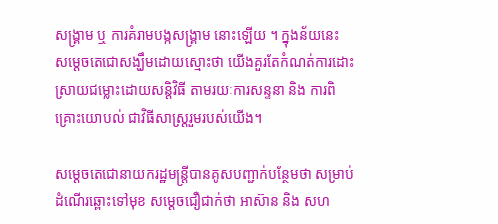សង្គ្រាម ឬ ការគំរាមបង្កសង្គ្រាម នោះឡើយ ។ ក្នុងន័យនេះ សម្ដេចតេជោសង្ឃឹមដោយស្មោះថា យើងគួរតែកំណត់ការដោះស្រាយជម្លោះដោយសន្តិវិធី តាមរយៈការសន្ទនា និង ការពិគ្រោះយោបល់ ជាវិធីសាស្ត្ររួមរបស់យើង។

សម្ដេចតេជោនាយករដ្ឋមន្ត្រីបានគូសបញ្ជាក់បន្ថែមថា សម្រាប់ដំណើរឆ្ពោះទៅមុខ សម្ដេចជឿជាក់ថា អាស៊ាន និង សហ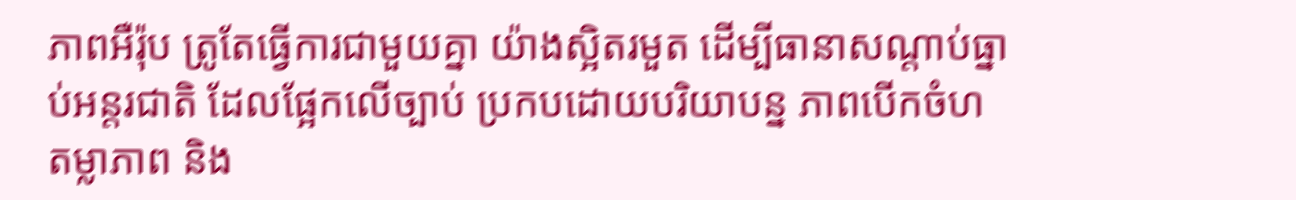ភាពអឺរ៉ុប ត្រូតែធ្វើការជាមួយគ្នា យ៉ាងស្អិតរមួត ដើម្បីធានាសណ្តាប់ធ្នាប់អន្តរជាតិ ដែលផ្អែកលើច្បាប់ ប្រកបដោយបរិយាបន្ន ភាពបើកចំហ តម្លាភាព និង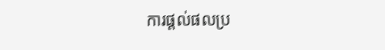ការផ្តល់ផលប្រ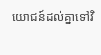យោជន៍ដល់គ្នាទៅវិ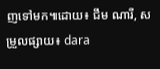ញទៅមក៕ដោយ៖ ជឹម ណារី, សម្រួលផ្សាយ៖ dara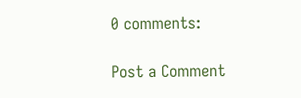0 comments:

Post a Comment